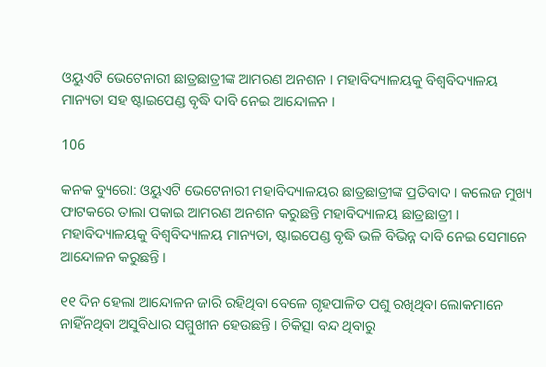ଓୟୁଏଟି ଭେଟେନାରୀ ଛାତ୍ରଛାତ୍ରୀଙ୍କ ଆମରଣ ଅନଶନ । ମହାବିଦ୍ୟାଳୟକୁ ବିଶ୍ୱବିଦ୍ୟାଳୟ ମାନ୍ୟତା ସହ ଷ୍ଟାଇପେଣ୍ଡ ବୃଦ୍ଧି ଦାବି ନେଇ ଆନ୍ଦୋଳନ ।

106

କନକ ବ୍ୟୁରୋ: ଓୟୁଏଟି ଭେଟେନାରୀ ମହାବିଦ୍ୟାଳୟର ଛାତ୍ରଛାତ୍ରୀଙ୍କ ପ୍ରତିବାଦ । କଲେଜ ମୁଖ୍ୟ ଫାଟକରେ ତାଲା ପକାଇ ଆମରଣ ଅନଶନ କରୁଛନ୍ତି ମହାବିଦ୍ୟାଳୟ ଛାତ୍ରଛାତ୍ରୀ । ମହାବିଦ୍ୟାଳୟକୁ ବିଶ୍ୱବିଦ୍ୟାଳୟ ମାନ୍ୟତା, ଷ୍ଟାଇପେଣ୍ଡ ବୃଦ୍ଧି ଭଳି ବିଭିନ୍ନ ଦାବି ନେଇ ସେମାନେ ଆନ୍ଦୋଳନ କରୁଛନ୍ତି ।

୧୧ ଦିନ ହେଲା ଆନ୍ଦୋଳନ ଜାରି ରହିଥିବା ବେଳେ ଗୃହପାଳିତ ପଶୁ ରଖିଥିବା ଲୋକମାନେ ନାହିଁନଥିବା ଅସୁବିଧାର ସମ୍ମୁଖୀନ ହେଉଛନ୍ତି । ଚିକିତ୍ସା ବନ୍ଦ ଥିବାରୁ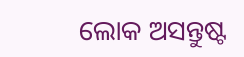ଲୋକ ଅସନ୍ତୁଷ୍ଟ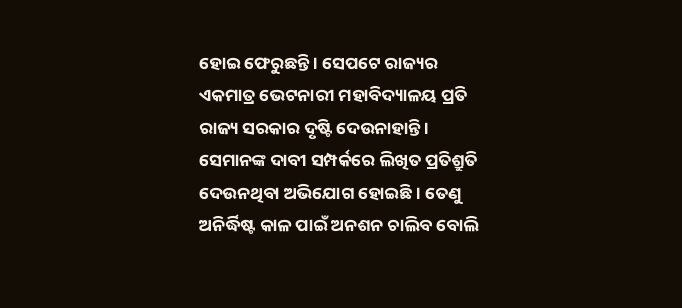ହୋଇ ଫେରୁଛନ୍ତି । ସେପଟେ ରାଜ୍ୟର ଏକମାତ୍ର ଭେଟନାରୀ ମହାବିଦ୍ୟାଳୟ ପ୍ରତି ରାଜ୍ୟ ସରକାର ଦୃଷ୍ଟି ଦେଉନାହାନ୍ତି । ସେମାନଙ୍କ ଦାବୀ ସମ୍ପର୍କରେ ଲିଖିତ ପ୍ରତିଶ୍ରୁତି ଦେଉନଥିବା ଅଭିଯୋଗ ହୋଇଛି । ତେଣୁ ଅନିର୍ଦ୍ଧିଷ୍ଟ କାଳ ପାଇଁ ଅନଶନ ଚାଲିବ ବୋଲି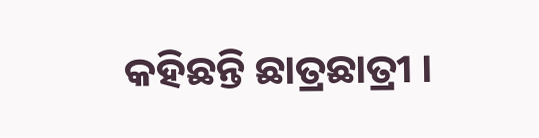କହିଛନ୍ତି ଛାତ୍ରଛାତ୍ରୀ ।